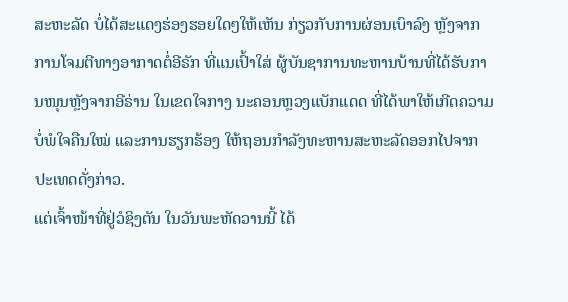ສະຫະລັດ ບໍ່ໄດ້ສະແດງຮ່ອງຮອຍໃດໆໃຫ້ເຫັນ ກ່ຽວກັບການຜ່ອນເບົາລົງ ຫຼັງຈາກການໂຈມຕີທາງອາກາດຕໍ່ອີຣັກ ທີ່ແນເປົ້າໃສ່ ຜູ້ບັນຊາການທະຫານບ້ານທີ່ໄດ້ຮັບການໜຸນຫຼັງຈາກອີຣ່ານ ໃນເຂດໃຈກາງ ນະຄອນຫຼວງແບັກແດດ ທີ່ໄດ້ພາໃຫ້ເກີດຄວາມບໍ່ພໍໃຈຄືນໃໝ່ ແລະການຮຽກຮ້ອງ ໃຫ້ຖອນກຳລັງທະຫານສະຫະລັດອອກໄປຈາກປະເທດດັ່ງກ່າວ.
ແຕ່ເຈົ້າໜ້າທີ່ຢູ່ວໍຊິງຕັນ ໃນວັນພະຫັດວານນີ້ ໄດ້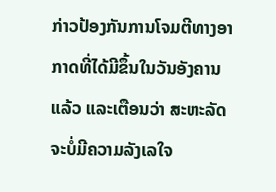ກ່າວປ້ອງກັນການໂຈມຕີທາງອາກາດທີ່ໄດ້ມີຂຶ້ນໃນວັນອັງຄານແລ້ວ ແລະເຕືອນວ່າ ສະຫະລັດຈະບໍ່ມີຄວາມລັງເລໃຈ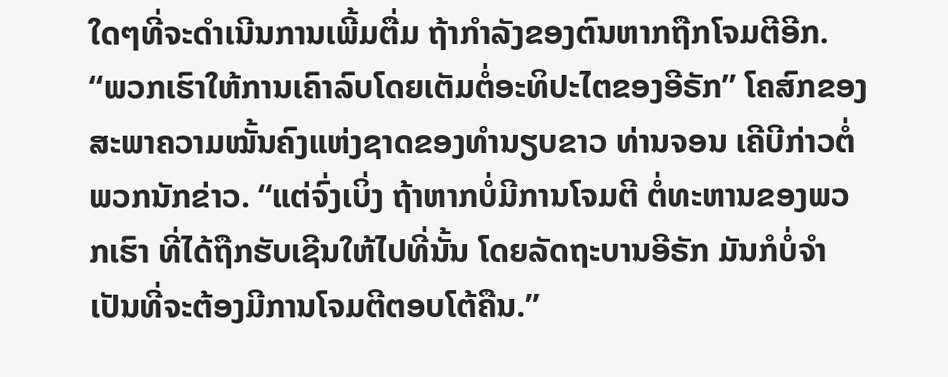ໃດໆທີ່ຈະດຳເນີນການເພີ້ມຕື່ມ ຖ້າກຳລັງຂອງຕົນຫາກຖືກໂຈມຕີອີກ.
“ພວກເຮົາໃຫ້ການເຄົາລົບໂດຍເຕັມຕໍ່ອະທິປະໄຕຂອງອີຣັກ” ໂຄສົກຂອງສະພາຄວາມໝັ້ນຄົງແຫ່ງຊາດຂອງທຳນຽບຂາວ ທ່ານຈອນ ເຄີບີກ່າວຕໍ່ພວກນັກຂ່າວ. “ແຕ່ຈົ່ງເບິ່ງ ຖ້າຫາກບໍ່ມີການໂຈມຕີ ຕໍ່ທະຫານຂອງພວກເຮົາ ທີ່ໄດ້ຖືກຮັບເຊີນໃຫ້ໄປທີ່ນັ້ນ ໂດຍລັດຖະບານອີຣັກ ມັນກໍບໍ່ຈຳເປັນທີ່ຈະຕ້ອງມີການໂຈມຕີຕອບໂຕ້ຄືນ.”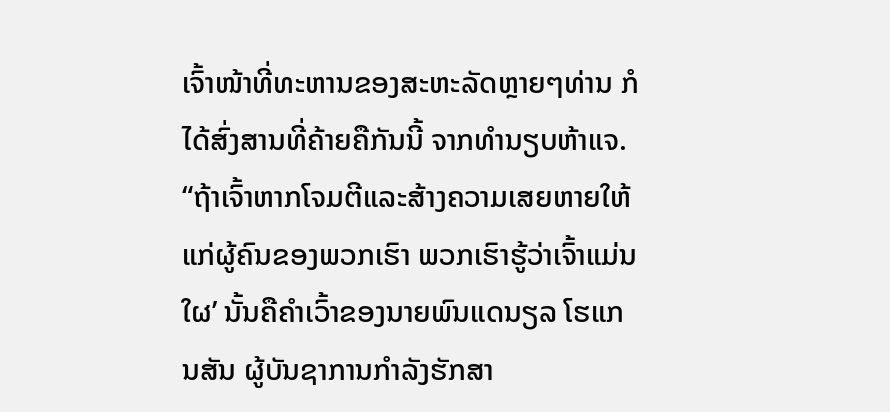ເຈົ້າໜ້າທີ່ທະຫານຂອງສະຫະລັດຫຼາຍໆທ່ານ ກໍໄດ້ສົ່ງສານທີ່ຄ້າຍຄືກັນນີ້ ຈາກທຳນຽບຫ້າແຈ.
“ຖ້າເຈົ້າຫາກໂຈມຕີແລະສ້າງຄວາມເສຍຫາຍໃຫ້ແກ່ຜູ້ຄົນຂອງພວກເຮົາ ພວກເຮົາຮູ້ວ່າເຈົ້າແມ່ນໃຜ’ ນັ້ນຄືຄຳເວົ້າຂອງນາຍພົນແດນຽລ ໂຮແກນສັນ ຜູ້ບັນຊາການກຳລັງຮັກສາ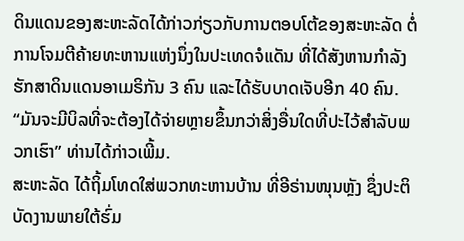ດິນແດນຂອງສະຫະລັດໄດ້ກ່າວກ່ຽວກັບການຕອບໂຕ້ຂອງສະຫະລັດ ຕໍ່ການໂຈມຕີຄ້າຍທະຫານແຫ່ງນຶ່ງໃນປະເທດຈໍແດັນ ທີ່ໄດ້ສັງຫານກຳລັງຮັກສາດິນແດນອາເມຣິກັນ 3 ຄົນ ແລະໄດ້ຮັບບາດເຈັບອີກ 40 ຄົນ.
“ມັນຈະມີບິລທີ່ຈະຕ້ອງໄດ້ຈ່າຍຫຼາຍຂຶ້ນກວ່າສິ່ງອື່ນໃດທີ່ປະໄວ້ສຳລັບພວກເຮົາ” ທ່ານໄດ້ກ່າວເພີ້ມ.
ສະຫະລັດ ໄດ້ຖິ້ມໂທດໃສ່ພວກທະຫານບ້ານ ທີ່ອີຣ່ານໜຸນຫຼັງ ຊຶ່ງປະຕິບັດງານພາຍໃຕ້ຮົ່ມ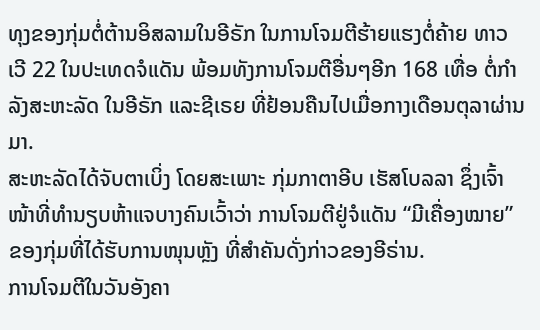ທຸງຂອງກຸ່ມຕໍ່ຕ້ານອິສລາມໃນອີຣັກ ໃນການໂຈມຕີຮ້າຍແຮງຕໍ່ຄ້າຍ ທາວເວີ 22 ໃນປະເທດຈໍແດັນ ພ້ອມທັງການໂຈມຕີອື່ນໆອີກ 168 ເທື່ອ ຕໍ່ກຳລັງສະຫະລັດ ໃນອີຣັກ ແລະຊີເຣຍ ທີ່ຢ້ອນຄືນໄປເມື່ອກາງເດືອນຕຸລາຜ່ານມາ.
ສະຫະລັດໄດ້ຈັບຕາເບິ່ງ ໂດຍສະເພາະ ກຸ່ມກາຕາອີບ ເຮັສໂບລລາ ຊຶ່ງເຈົ້າໜ້າທີ່ທຳນຽບຫ້າແຈບາງຄົນເວົ້າວ່າ ການໂຈມຕີຢູ່ຈໍແດັນ “ມີເຄື່ອງໝາຍ” ຂອງກຸ່ມທີ່ໄດ້ຮັບການໜຸນຫຼັງ ທີ່ສຳຄັນດັ່ງກ່າວຂອງອີຣ່ານ.
ການໂຈມຕີໃນວັນອັງຄາ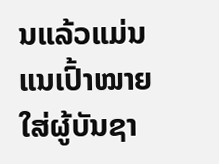ນແລ້ວແມ່ນແນເປົ້າໝາຍໃສ່ຜູ້ບັນຊາ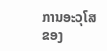ການອະວຸໂສຂອງ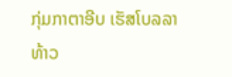ກຸ່ມກາຕາອີບ ເຮັສໂບລລາ ທ້າວ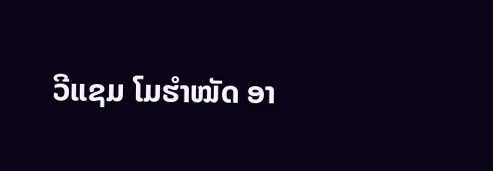ວີແຊມ ໂມຮຳໝັດ ອາ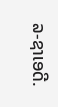ລ-ຊາເອດີ.